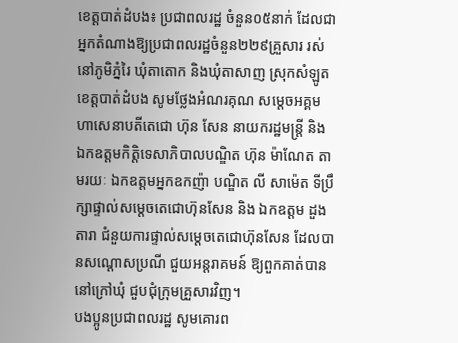ខេត្តបាត់ដំបង៖ ប្រជាពលរដ្ឋ ចំនួន០៥នាក់ ដែលជាអ្នកតំណាងឱ្យប្រជាពលរដ្ឋចំនួន២២៩គ្រួសារ រស់នៅភូមិភ្នំរៃ ឃុំតាតោក និងឃុំតាសាញ ស្រុកសំឡូត ខេត្ដបាត់ដំបង សូមថ្លែងអំណរគុណ សម្តេចអគ្គមហាសេនាបតីតេជោ ហ៊ុន សែន នាយករដ្ឋមន្ត្រី និង ឯកឧត្តមកិត្តិទេសាភិបាលបណ្ឌិត ហ៊ុន ម៉ាណែត តាមរយៈ ឯកឧត្តមអ្នកឧកញ៉ា បណ្ឌិត លី សាម៉េត ទីប្រឹក្សាផ្ទាល់សម្តេចតេជោហ៊ុនសែន និង ឯកឧត្តម ដួង តារា ជំនួយការផ្ទាល់សម្តេចតេជោហ៊ុនសែន ដែលបានសណ្តោសប្រណី ជួយអន្តរាគមន៍ ឱ្យពួកគាត់បាននៅក្រៅឃុំ ជួបជុំក្រុមគ្រួសារវិញ។
បងប្អូនប្រជាពលរដ្ឋ សូមគោរព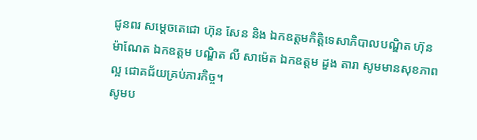ជូនពរ សម្តេចតេជោ ហ៊ុន សែន និង ឯកឧត្តមកិត្តិទេសាភិបាលបណ្ឌិត ហ៊ុន ម៉ាណែត ឯកឧត្តម បណ្ឌិត លី សាម៉េត ឯកឧត្តម ដួង តារា សូមមានសុខភាពល្អ ជោគជ័យគ្រប់ភារកិច្ច។
សូមប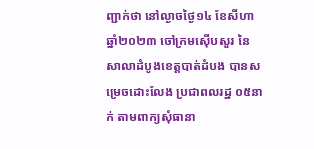ញ្ជាក់ថា នៅល្ងាចថ្ងៃ១៤ ខែសីហា ឆ្នាំ២០២៣ ចៅក្រមស៊ើបសួរ នៃសាលាដំបូងខេត្តបាត់ដំបង បានសម្រេចដោះលែង ប្រជាពលរដ្ឋ ០៥នាក់ តាមពាក្យសុំធានា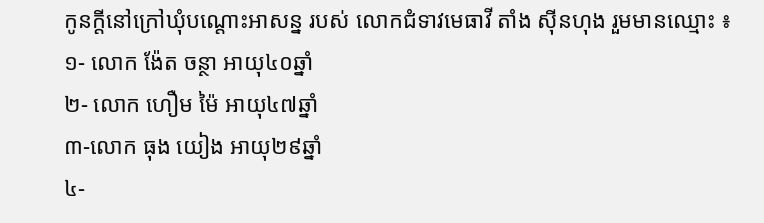កូនក្តីនៅក្រៅឃុំបណ្តោះអាសន្ន របស់ លោកជំទាវមេធាវី តាំង ស៊ីនហុង រួមមានឈ្មោះ ៖
១- លោក ង៉ែត ចន្ថា អាយុ៤០ឆ្នាំ
២- លោក ហឿម ម៉ៃ អាយុ៤៧ឆ្នាំ
៣-លោក ធុង យៀង អាយុ២៩ឆ្នាំ
៤-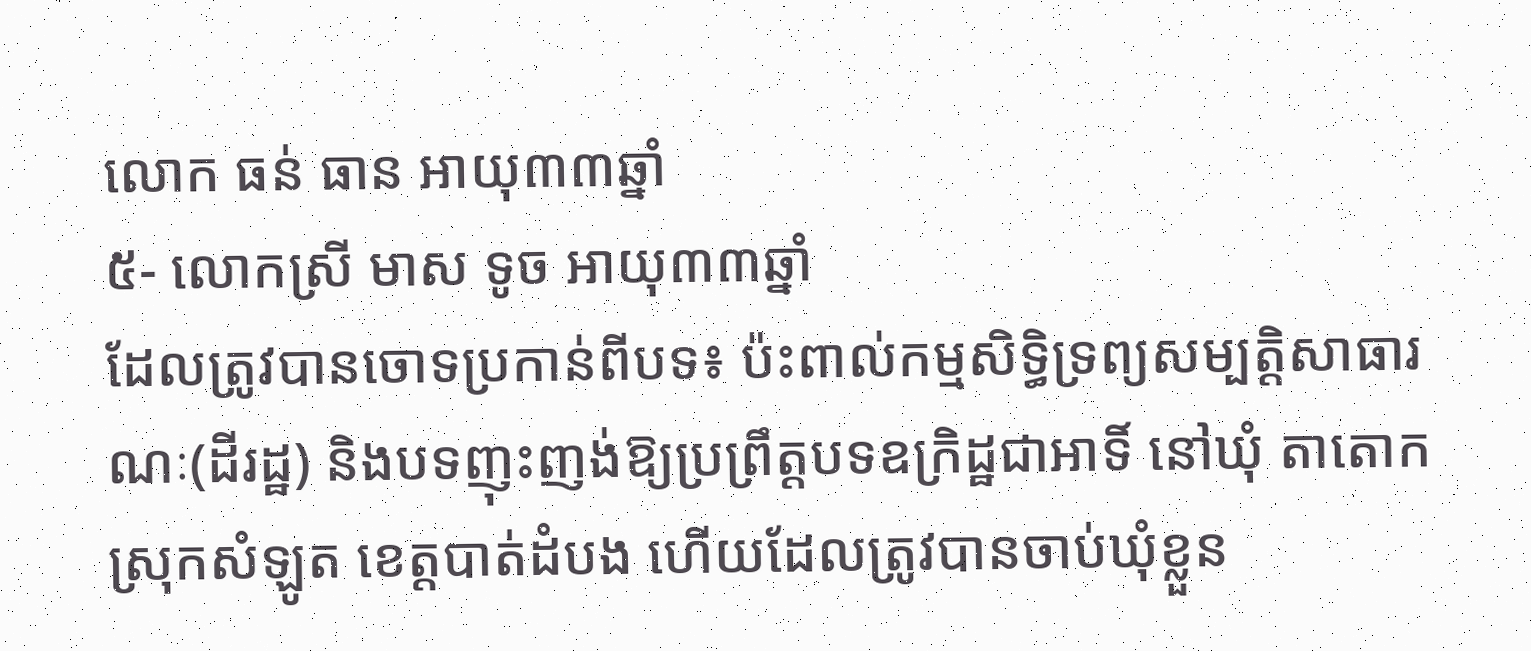លោក ធន់ ធាន អាយុ៣៣ឆ្នាំ
៥- លោកស្រី មាស ទូច អាយុ៣៣ឆ្នាំ
ដែលត្រូវបានចោទប្រកាន់ពីបទ៖ ប៉ះពាល់កម្មសិទ្ធិទ្រព្យសម្បត្តិសាធារណៈ(ដីរដ្ឋ) និងបទញុះញង់ឱ្យប្រព្រឹត្តបទឧក្រិដ្ឋជាអាទិ៍ នៅឃុំ តាតោក ស្រុកសំឡូត ខេត្តបាត់ដំបង ហើយដែលត្រូវបានចាប់ឃុំខ្លួន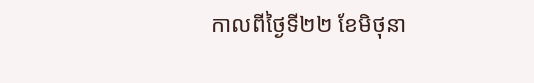កាលពីថ្ងៃទី២២ ខែមិថុនា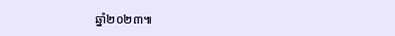ឆ្នាំ២០២៣៕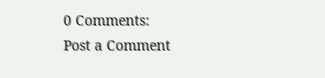0 Comments:
Post a Comment